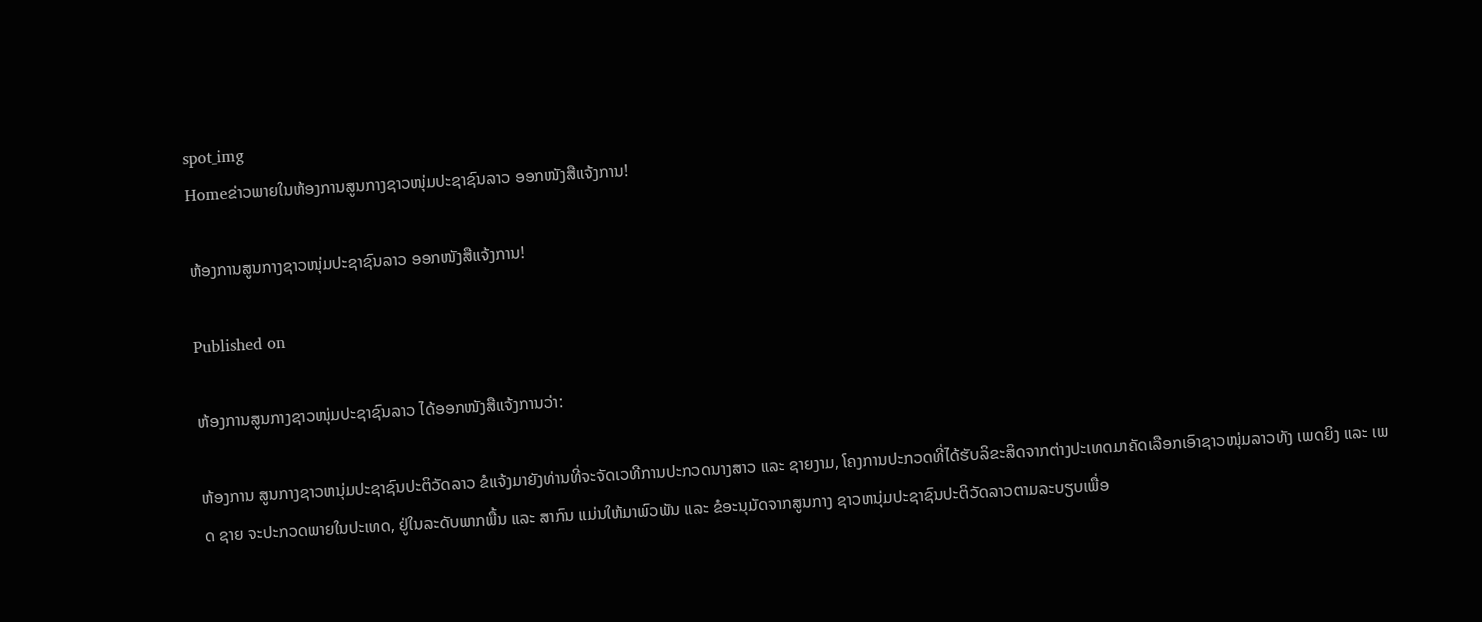spot_img
Homeຂ່າວພາຍໃນຫ້ອງການສູນກາງຊາວໜຸ່ມປະຊາຊົນລາວ ອອກໜັງສືແຈ້ງການ!

ຫ້ອງການສູນກາງຊາວໜຸ່ມປະຊາຊົນລາວ ອອກໜັງສືແຈ້ງການ!

Published on

ຫ້ອງການສູນກາງຊາວໜຸ່ມປະຊາຊົນລາວ ໄດ້ອອກໜັງສືແຈ້ງການວ່າ:

ຫ້ອງການ ສູນກາງຊາວຫນຸ່ມປະຊາຊົນປະຕິວັດລາວ ຂໍແຈ້ງມາຍັງທ່ານທີ່ຈະຈັດເວທີການປະກວດນາງສາວ ແລະ ຊາຍງາມ, ໂຄງການປະກວດທີ່ໄດ້ຮັບລິຂະສິດຈາກຕ່າງປະເທດມາຄັດເລືອກເອົາຊາວໜຸ່ມລາວທັງ ເພດຍິງ ແລະ ເພດ ຊາຍ ຈະປະກວດພາຍໃນປະເທດ, ຢູ່ໃນລະດັບພາກພື້ນ ແລະ ສາກົນ ແມ່ນໃຫ້ມາພົວພັນ ແລະ ຂໍອະນຸມັດຈາກສູນກາງ ຊາວຫນຸ່ມປະຊາຊົນປະຕິວັດລາວຕາມລະບຽບເພື່ອ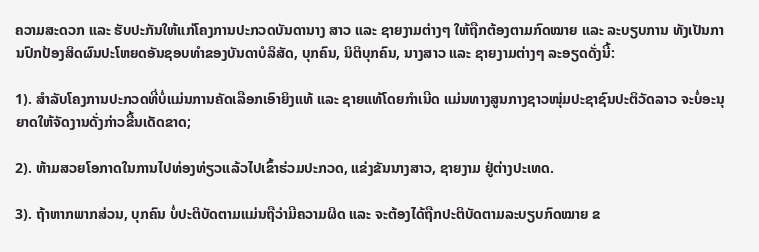ຄວາມສະດວກ ແລະ ຮັບປະກັນໃຫ້ແກ່ໂຄງການປະກວດບັນດານາງ ສາວ ແລະ ຊາຍງາມຕ່າງໆ ໃຫ້ຖືກຕ້ອງຕາມກົດໝາຍ ແລະ ລະບຽບການ ທັງເປັນການປົກປ້ອງສິດຜົນປະໂຫຍດອັນຊອບທໍາຂອງບັນດາບໍລິສັດ, ບຸກຄົນ, ນິຕິບຸກຄົນ, ນາງສາວ ແລະ ຊາຍງາມຕ່າງໆ ລະອຽດດັ່ງນີ້:

1). ສໍາລັບໂຄງການປະກວດທີ່ບໍ່ແມ່ນການຄັດເລືອກເອົາຍິງແທ້ ແລະ ຊາຍແທ້ໂດຍກໍາເນີດ ແມ່ນທາງສູນກາງຊາວໜຸ່ມປະຊາຊົນປະຕິວັດລາວ ຈະບໍ່ອະນຸຍາດໃຫ້ຈັດງານດັ່ງກ່າວຂື້ນເດັດຂາດ;

2). ຫ້າມສວຍໂອກາດໃນການໄປທ່ອງທ່ຽວແລ້ວໄປເຂົ້າຮ່ວມປະກວດ, ແຂ່ງຂັນນາງສາວ, ຊາຍງາມ ຢູ່ຕ່າງປະເທດ.

3). ຖ້າຫາກພາກສ່ວນ, ບຸກຄົນ ບໍ່ປະຕິບັດຕາມແມ່ນຖືວ່າມີຄວາມຜິດ ແລະ ຈະຕ້ອງໄດ້ຖືກປະຕິບັດຕາມລະບຽບກົດໝາຍ ຂ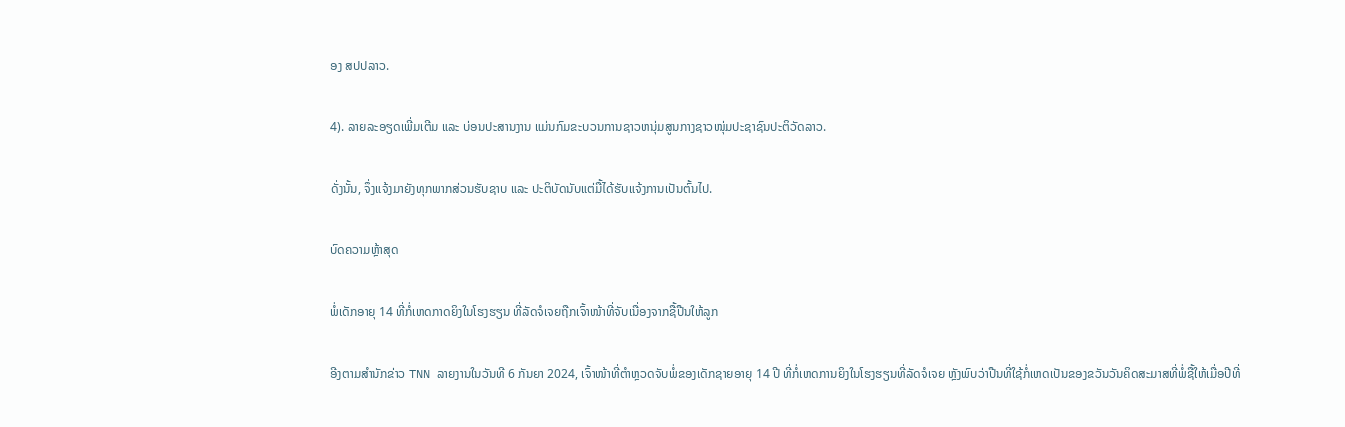ອງ ສປປລາວ.

4). ລາຍລະອຽດເພີ່ມເຕີມ ແລະ ບ່ອນປະສານງານ ແມ່ນກົມຂະບວນການຊາວຫນຸ່ມສູນກາງຊາວໜຸ່ມປະຊາຊົນປະຕິວັດລາວ.

ດັ່ງນັ້ນ, ຈຶ່ງແຈ້ງມາຍັງທຸກພາກສ່ວນຮັບຊາບ ແລະ ປະຕິບັດນັບແຕ່ມື້ໄດ້ຮັບແຈ້ງການເປັນຕົ້ນໄປ.

ບົດຄວາມຫຼ້າສຸດ

ພໍ່ເດັກອາຍຸ 14 ທີ່ກໍ່ເຫດກາດຍິງໃນໂຮງຮຽນ ທີ່ລັດຈໍເຈຍຖືກເຈົ້າໜ້າທີ່ຈັບເນື່ອງຈາກຊື້ປືນໃຫ້ລູກ

ອີງຕາມສຳນັກຂ່າວ TNN ລາຍງານໃນວັນທີ 6 ກັນຍາ 2024, ເຈົ້າໜ້າທີ່ຕຳຫຼວດຈັບພໍ່ຂອງເດັກຊາຍອາຍຸ 14 ປີ ທີ່ກໍ່ເຫດການຍິງໃນໂຮງຮຽນທີ່ລັດຈໍເຈຍ ຫຼັງພົບວ່າປືນທີ່ໃຊ້ກໍ່ເຫດເປັນຂອງຂວັນວັນຄິດສະມາສທີ່ພໍ່ຊື້ໃຫ້ເມື່ອປີທີ່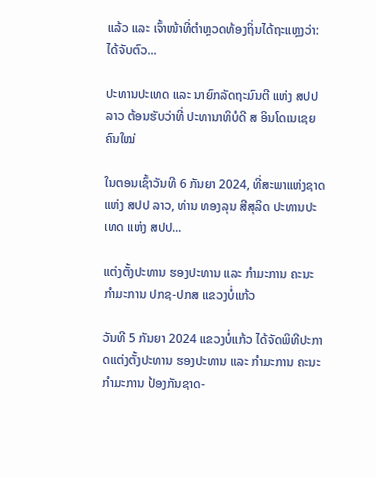ແລ້ວ ແລະ ເຈົ້າໜ້າທີ່ຕຳຫຼວດທ້ອງຖິ່ນໄດ້ຖະແຫຼງວ່າ: ໄດ້ຈັບຕົວ...

ປະທານປະເທດ ແລະ ນາຍົກລັດຖະມົນຕີ ແຫ່ງ ສປປ ລາວ ຕ້ອນຮັບວ່າທີ່ ປະທານາທິບໍດີ ສ ອິນໂດເນເຊຍ ຄົນໃໝ່

ໃນຕອນເຊົ້າວັນທີ 6 ກັນຍາ 2024, ທີ່ສະພາແຫ່ງຊາດ ແຫ່ງ ສປປ ລາວ, ທ່ານ ທອງລຸນ ສີສຸລິດ ປະທານປະເທດ ແຫ່ງ ສປປ...

ແຕ່ງຕັ້ງປະທານ ຮອງປະທານ ແລະ ກຳມະການ ຄະນະກຳມະການ ປກຊ-ປກສ ແຂວງບໍ່ແກ້ວ

ວັນທີ 5 ກັນຍາ 2024 ແຂວງບໍ່ແກ້ວ ໄດ້ຈັດພິທີປະກາດແຕ່ງຕັ້ງປະທານ ຮອງປະທານ ແລະ ກຳມະການ ຄະນະກຳມະການ ປ້ອງກັນຊາດ-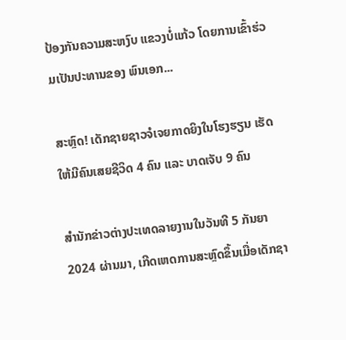ປ້ອງກັນຄວາມສະຫງົບ ແຂວງບໍ່ແກ້ວ ໂດຍການເຂົ້າຮ່ວມເປັນປະທານຂອງ ພົນເອກ...

ສະຫຼົດ! ເດັກຊາຍຊາວຈໍເຈຍກາດຍິງໃນໂຮງຮຽນ ເຮັດໃຫ້ມີຄົນເສຍຊີວິດ 4 ຄົນ ແລະ ບາດເຈັບ 9 ຄົນ

ສຳນັກຂ່າວຕ່າງປະເທດລາຍງານໃນວັນທີ 5 ກັນຍາ 2024 ຜ່ານມາ, ເກີດເຫດການສະຫຼົດຂຶ້ນເມື່ອເດັກຊາ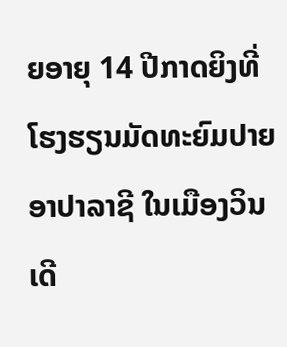ຍອາຍຸ 14 ປີກາດຍິງທີ່ໂຮງຮຽນມັດທະຍົມປາຍ ອາປາລາຊີ ໃນເມືອງວິນເດີ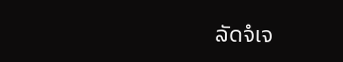ລັດຈໍເຈ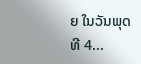ຍ ໃນວັນພຸດ ທີ 4...